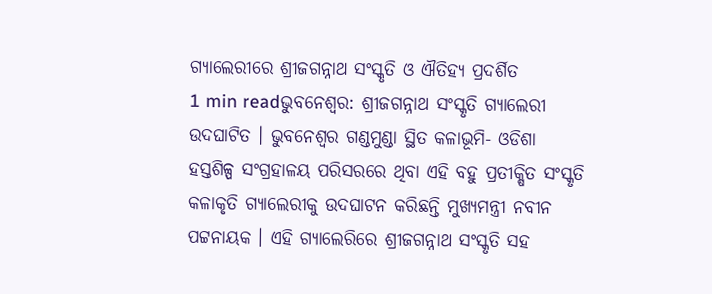ଗ୍ୟାଲେରୀରେ ଶ୍ରୀଜଗନ୍ନାଥ ସଂସ୍କୃତି ଓ ଐତିହ୍ୟ ପ୍ରଦର୍ଶିତ
1 min readଭୁବନେଶ୍ୱର: ଶ୍ରୀଜଗନ୍ନାଥ ସଂସ୍କୃତି ଗ୍ୟାଲେରୀ ଉଦଘାଟିତ । ଭୁବନେଶ୍ୱର ଗଣ୍ଡମୁଣ୍ଡା ସ୍ଥିତ କଳାଭୂମି- ଓଡିଶା ହସ୍ତଶିଳ୍ପ ସଂଗ୍ରହାଳୟ ପରିସରରେ ଥିବା ଏହି ବହୁ ପ୍ରତୀକ୍ଷିତ ସଂସ୍କୃତି କଳାକୃତି ଗ୍ୟାଲେରୀକୁ ଉଦଘାଟନ କରିଛନ୍ତି ମୁଖ୍ୟମନ୍ତ୍ରୀ ନବୀନ ପଟ୍ଟନାୟକ । ଏହି ଗ୍ୟାଲେରିରେ ଶ୍ରୀଜଗନ୍ନାଥ ସଂସ୍କୃତି ସହ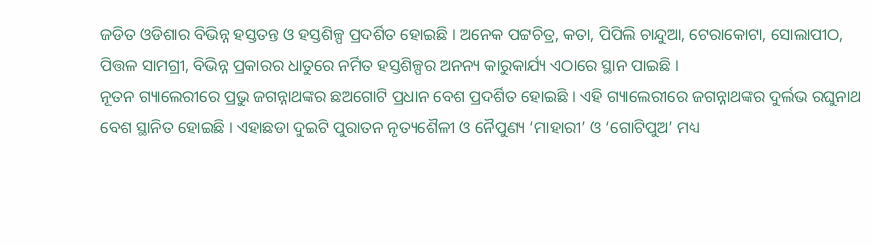ଜଡିତ ଓଡିଶାର ବିଭିନ୍ନ ହସ୍ତତନ୍ତ ଓ ହସ୍ତଶିଳ୍ପ ପ୍ରଦର୍ଶିତ ହୋଇଛି । ଅନେକ ପଟ୍ଟଚିତ୍ର, କତା, ପିପିଲି ଚାନ୍ଦୁଆ, ଟେରାକୋଟା, ସୋଲାପୀଠ, ପିତ୍ତଳ ସାମଗ୍ରୀ, ବିଭିନ୍ନ ପ୍ରକାରର ଧାତୁରେ ନର୍ମିତ ହସ୍ତଶିଳ୍ପର ଅନନ୍ୟ କାରୁକାର୍ଯ୍ୟ ଏଠାରେ ସ୍ଥାନ ପାଇଛି ।
ନୂତନ ଗ୍ୟାଲେରୀରେ ପ୍ରଭୁ ଜଗନ୍ନାଥଙ୍କର ଛଅଗୋଟି ପ୍ରଧାନ ବେଶ ପ୍ରଦର୍ଶିତ ହୋଇଛି । ଏହି ଗ୍ୟାଲେରୀରେ ଜଗନ୍ନାଥଙ୍କର ଦୁର୍ଲଭ ରଘୁନାଥ ବେଶ ସ୍ଥାନିତ ହୋଇଛି । ଏହାଛଡା ଦୁଇଟି ପୁରାତନ ନୃତ୍ୟଶୈଳୀ ଓ ନୈପୁଣ୍ୟ ‘ମାହାରୀ’ ଓ ‘ଗୋଟିପୁଅ’ ମଧ୍ୟ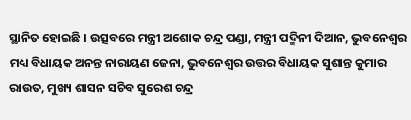ସ୍ଥାନିତ ହୋଇଛି । ଉତ୍ସବରେ ମନ୍ତ୍ରୀ ଅଶୋକ ଚନ୍ଦ୍ର ପଣ୍ଡା, ମନ୍ତ୍ରୀ ପଦ୍ମିନୀ ଦିଆନ, ଭୁବନେଶ୍ୱର ମଧ୍ୟ ବିଧାୟକ ଅନନ୍ତ ନାରାୟଣ ଜେନା, ଭୁବନେଶ୍ବର ଉତ୍ତର ବିଧାୟକ ସୁଶାନ୍ତ କୁମାର ରାଉତ, ମୁଖ୍ୟ ଶାସନ ସଚିବ ସୁରେଶ ଚନ୍ଦ୍ର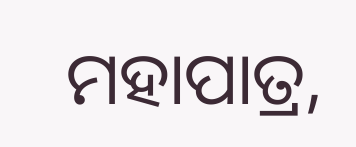ମହାପାତ୍ର,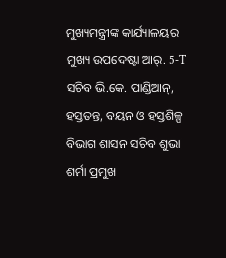ମୁଖ୍ୟମନ୍ତ୍ରୀଙ୍କ କାର୍ଯ୍ୟାଳୟର ମୁଖ୍ୟ ଉପଦେଷ୍ଟା ଆର୍. 5-T ସଚିବ ଭି.କେ. ପାଣ୍ଡିଆନ୍, ହସ୍ତତନ୍ତ, ବୟନ ଓ ହସ୍ତଶିଳ୍ପ ବିଭାଗ ଶାସନ ସଚିବ ଶୁଭା ଶର୍ମା ପ୍ରମୁଖ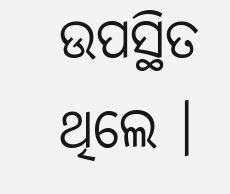ଉପସ୍ଥିତ ଥିଲେ ।